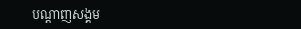បណ្តាញសង្គម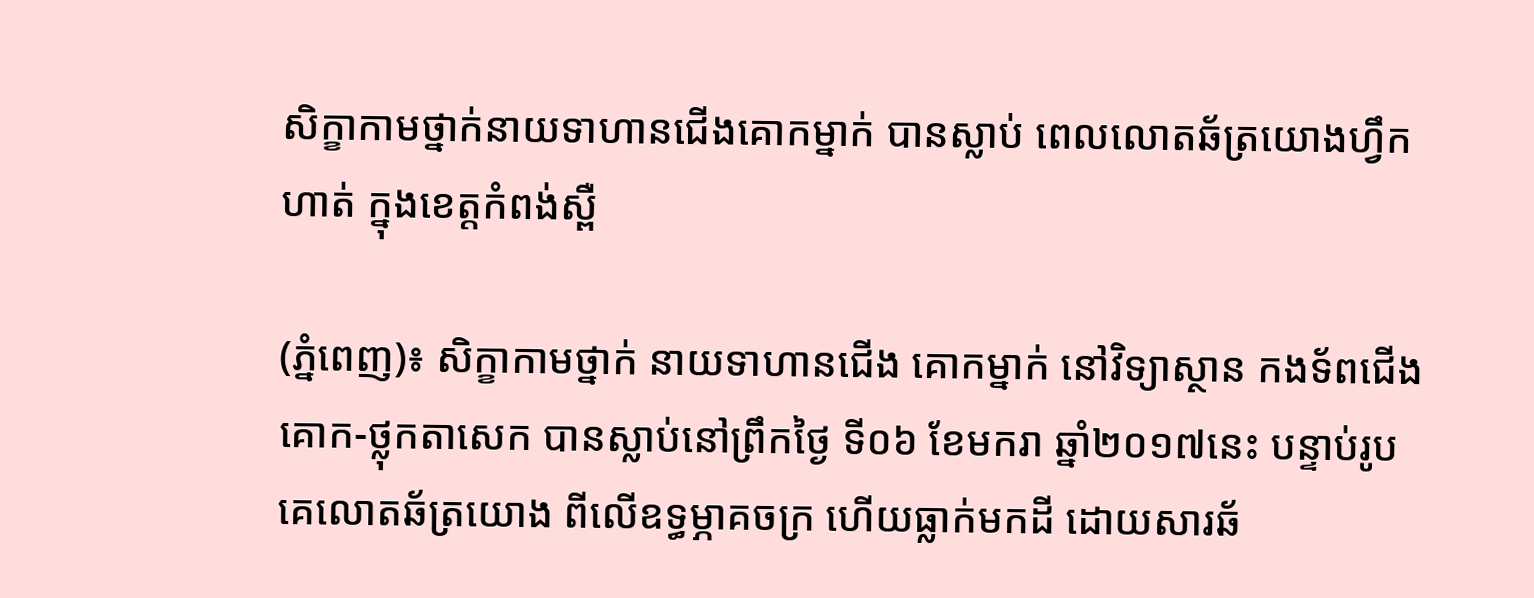សិក្ខាកាមថ្នាក់នាយទាហានជើងគោកម្នាក់ បានស្លាប់ ពេលលោតឆ័ត្រយោងហ្វឹកហាត់ ក្នុងខេត្តកំពង់ស្ពឺ

(ភ្នំពេញ)៖ សិក្ខាកាមថ្នាក់ នាយទាហានជើង គោកម្នាក់ នៅវិទ្យាស្ថាន កងទ័ពជើងគោក-ថ្លុកតាសេក បានស្លាប់នៅព្រឹកថ្ងៃ ទី០៦ ខែមករា ឆ្នាំ២០១៧នេះ បន្ទាប់រូបគេលោតឆ័ត្រយោង ពីលើឧទ្ធម្ភាគចក្រ ហើយធ្លាក់មកដី ដោយសារឆ័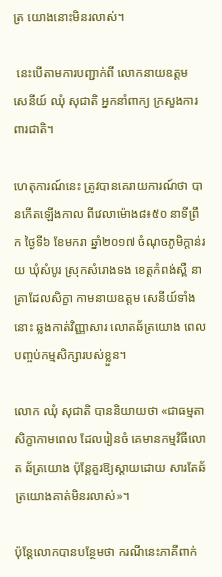ត្រ យោងនោះមិនរលាស់។

 នេះបើតាមការបញ្ជាក់ពី លោកនាយឧត្តម សេនីយ៍ ឈុំ សុជាតិ អ្នកនាំពាក្យ ក្រសួងការពារជាតិ។

ហេតុការណ៍នេះ ត្រូវបានគេរាយការណ៍ថា បានកើតឡើងកាល ពីវេលាម៉ោង៨៖៥០ នាទីព្រឹក ថ្ងៃទី៦ ខែមករា ឆ្នាំ២០១៧ ចំណុចភូមិក្តាន់រយ ឃុំសំបូរ ស្រុកសំរោងទង ខេត្តកំពង់ស្ពឺ នាគ្រាដែលសិក្ខា កាមនាយឧត្តម សេនីយ៍ទាំងនោះ ឆ្លងកាត់វិញ្ញាសារ លោតឆ័ត្រយោង ពេលបញ្ចប់កម្មសិក្សារបស់ខ្លួន។

លោក ឈុំ សុជាតិ បាននិយាយថា «ជាធម្មតាសិក្ខាកាមពេល ដែលរៀនចំ គេមានកម្មវិធីលោត ឆ័ត្រយោង ប៉ុន្តែគួរឱ្យស្តាយដោយ សារតែឆ័ត្រយោងគាត់មិនរលាស់»។

ប៉ុន្តែលោកបានបន្ថែមថា ករណីនេះភាគីពាក់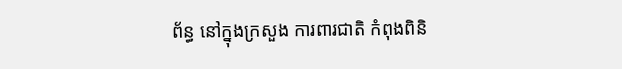ព័ន្ធ នៅក្នុងក្រសួង ការពារជាតិ កំពុងពិនិ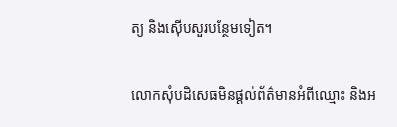ត្យ និងស៊ើបសួរបន្ថែមទៀត។

លោកសុំបដិសេធមិនផ្តល់ព័ត៌មានអំពីឈ្មោះ និងអ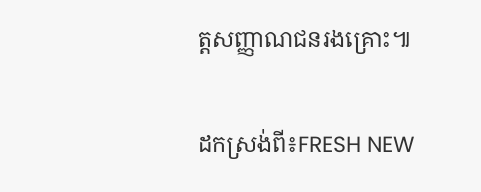ត្តសញ្ញាណជនរងគ្រោះ៕

ដកស្រង់ពី៖FRESH NEW